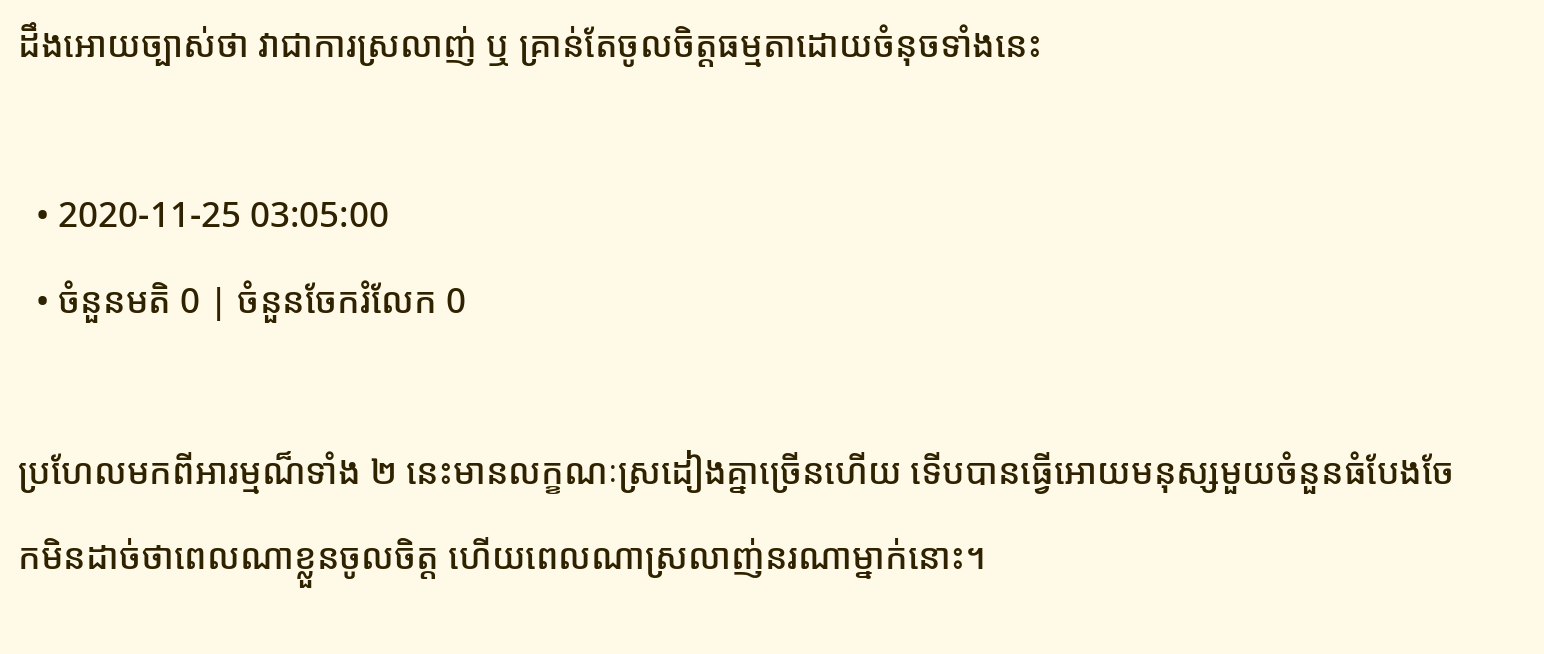ដឹងអោយច្បាស់ថា វាជាការស្រលាញ់ ឬ គ្រាន់តែចូលចិត្តធម្មតាដោយចំនុចទាំងនេះ

  • 2020-11-25 03:05:00
  • ចំនួនមតិ 0 | ចំនួនចែករំលែក 0

ប្រហែលមកពីអារម្មណ៏ទាំង ២ នេះមានលក្ខណៈស្រដៀងគ្នាច្រើនហើយ ទើបបានធ្វើអោយមនុស្សមួយចំនួនធំបែងចែកមិនដាច់ថាពេលណាខ្លួនចូលចិត្ត ហើយពេលណាស្រលាញ់នរណាម្នាក់នោះ។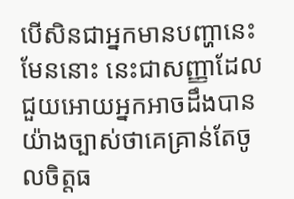បើសិនជាអ្នកមានបញ្ហានេះមែននោះ នេះជាសញ្ញាដែលជួយអោយអ្នកអាចដឹងបានយ៉ាងច្បាស់ថាគេគ្រាន់តែចូលចិត្តធ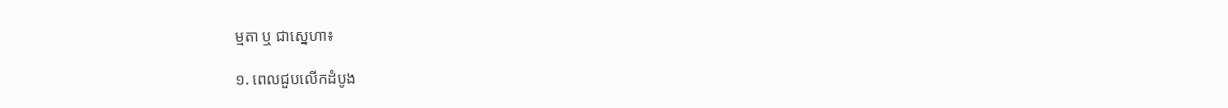ម្មតា ឬ ជាស្នេហា៖

១. ពេលជួបលើកដំបូង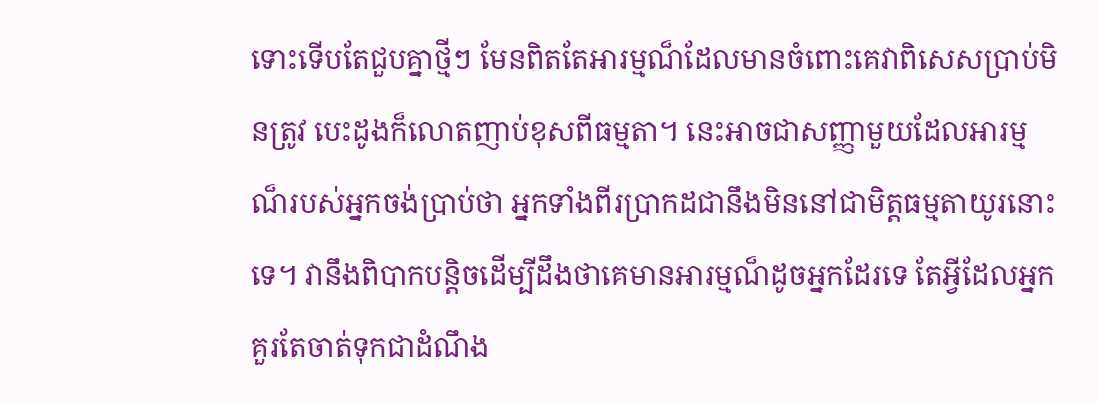ទោះទើបតែជួបគ្នាថ្មីៗ មែនពិតតែអារម្មណ៏ដែលមានចំពោះគេវាពិសេសប្រាប់មិនត្រូវ បេះដូងក៏លោតញាប់ខុសពីធម្មតា។ នេះអាចជាសញ្ញាមួយដែលអារម្មណ៏របស់អ្នកចង់ប្រាប់ថា អ្នកទាំងពីរប្រាកដជានឹងមិននៅជាមិត្តធម្មតាយូរនោះទេ។ វានឹងពិបាកបន្តិចដើម្បីដឹងថាគេមានអារម្មណ៏ដូចអ្នកដែរទេ តែអ្វីដែលអ្នកគួរតែចាត់ទុកជាដំណឹង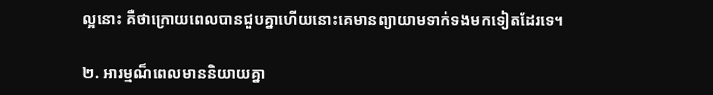ល្អនោះ គឺថាក្រោយពេលបានជួបគ្នាហើយនោះគេមានព្យាយាមទាក់ទងមកទៀតដែរទេ។

២. អារម្មណ៏ពេលមាននិយាយគ្នា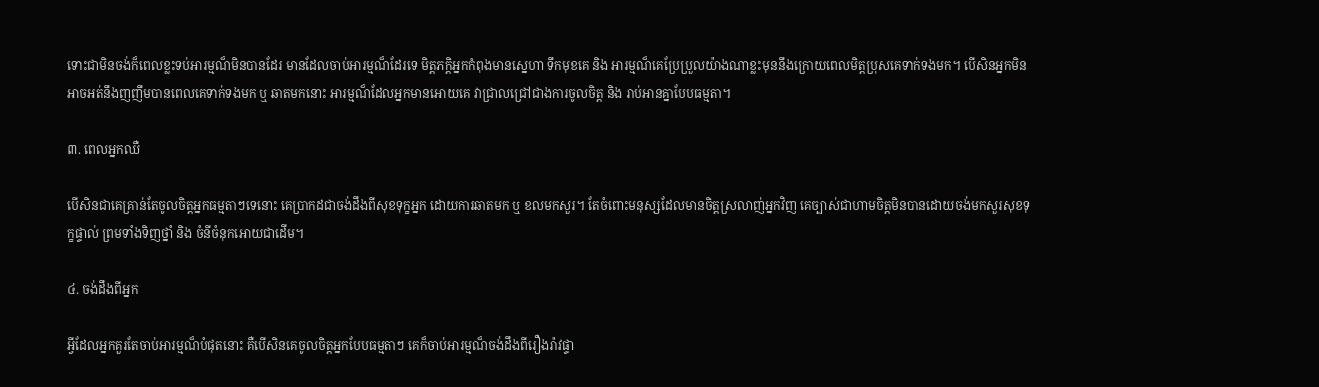ទោះជាមិនចង់ក៏ពេលខ្លះទប់អារម្មណ៏មិនបានដែរ មានដែលចាប់អារម្មណ៏ដែរទេ មិត្តភក្តិអ្នកកំពុងមានស្នេហា ទឹកមុខគេ និង អារម្មណ៏គេប្រែប្រួលយ៉ាងណាខ្លះមុននឹងក្រោយពេលមិត្តប្រុសគេទាក់ទងមក។ បើសិនអ្នកមិនអាចអត់នឹងញញឹមបានពេលគេទាក់ទងមក ឬ ឆាតមកនោះ អារម្មណ៏ដែលអ្នកមានអោយគេ វាជ្រាលជ្រៅជាងការចូលចិត្ត និង រាប់អានគ្នាបែបធម្មតា។

៣. ពេលអ្នកឈឺ

បើសិនជាគេគ្រាន់តែចូលចិត្តអ្នកធម្មតាៗទេនោះ គេប្រាកដជាចង់ដឹងពីសុខទុក្ខអ្នក ដោយការឆាតមក ឬ ខលមកសួរ។ តែចំពោះមនុស្សដែលមានចិត្តស្រលាញ់អ្នកវិញ គេច្បាស់ជាហាមចិត្តមិនបានដោយចង់មកសួរសុខទុក្ខផ្ទាល់ ព្រមទាំងទិញថ្នាំ និង ចំនីចំនុកអោយជាដើម។

៤. ចង់ដឹងពីអ្នក

អ្វីដែលអ្នកគួរតែចាប់អារម្មណ៏បំផុតនោះ គឺបើសិនគេចូលចិត្តអ្នកបែបធម្មតាៗ គេក៏ចាប់អារម្មណ៏ចង់ដឹងពីរឿងរ៉ាវផ្ទា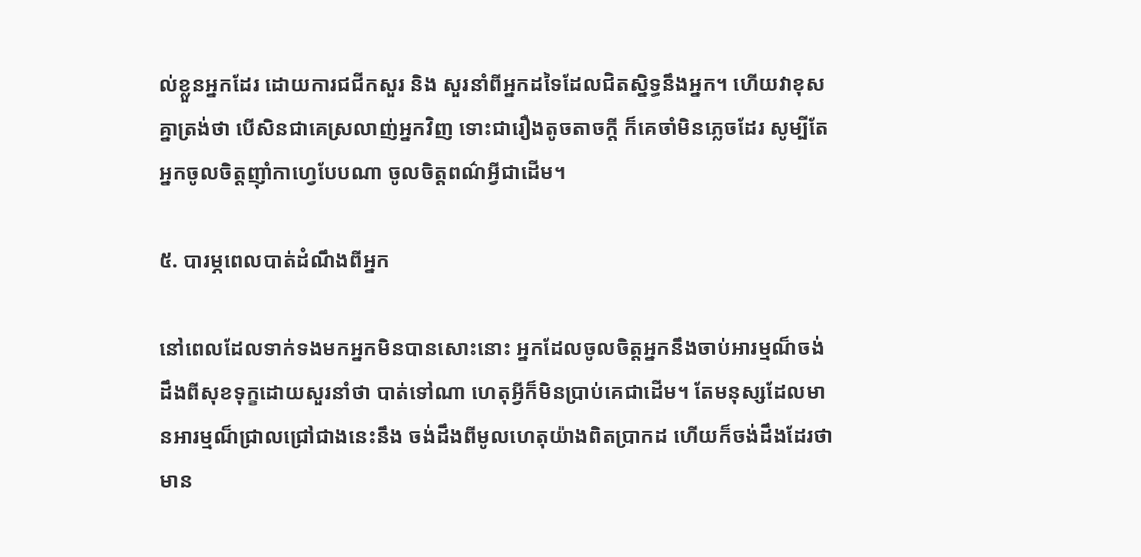ល់ខ្លួនអ្នកដែរ ដោយការជជីកសួរ និង សួរនាំពីអ្នកដទៃដែលជិតស្និទ្ធនឹងអ្នក។ ហើយវាខុសគ្នាត្រង់ថា បើសិនជាគេស្រលាញ់អ្នកវិញ ទោះជារឿងតូចតាចក្ដី ក៏គេចាំមិនភ្លេចដែរ សូម្បីតែអ្នកចូលចិត្តញ៉ាំកាហ្វេបែបណា ចូលចិត្តពណ៌អ្វីជាដើម។

៥. បារម្ភពេលបាត់ដំណឹងពីអ្នក

នៅពេលដែលទាក់ទងមកអ្នកមិនបានសោះនោះ អ្នកដែលចូលចិត្តអ្នកនឹងចាប់អារម្មណ៏ចង់ដឹងពីសុខទុក្ខដោយសួរនាំថា បាត់ទៅណា ហេតុអ្វីក៏មិនប្រាប់គេជាដើម។ តែមនុស្សដែលមានអារម្មណ៏ជ្រាលជ្រៅជាងនេះនឹង ចង់ដឹងពីមូលហេតុយ៉ាងពិតប្រាកដ ហើយក៏ចង់ដឹងដែរថាមាន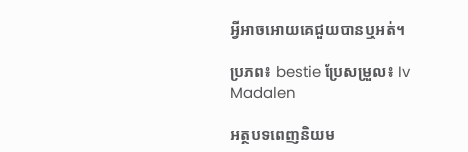អ្វីអាចអោយគេជួយបានឬអត់។

ប្រភព៖ bestie ប្រែសម្រួល៖ Iv Madalen

អត្ថបទពេញនិយម